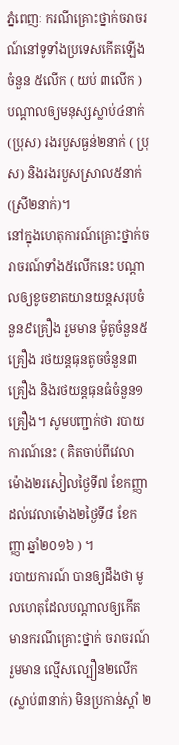ភ្នំពេញៈ ករណីគ្រោះថ្នាក់ចរាចរណ៍នៅទូទាំងប្រទេសកើតឡើងចំនួន ៥លើក ( យប់ ៣លើក ) បណ្តាលឲ្យមនុស្សស្លាប់៤នាក់ (ប្រុស) រងរបួសធ្ងន់២នាក់ ( ប្រុស) និងរងរបួសស្រាល៥នាក់ (ស្រី២នាក់)។
នៅក្នុងហេតុការណ៍គ្រោះថ្នាក់ចរាចរណ៍ទាំង៥លើកនេះ បណ្តាលឲ្យខូចខាតយានយន្តសរុបចំនួន៩គ្រឿង រួមមាន ម៉ូតូចំនួន៥គ្រឿង រថយន្តធុនតូចចំនួន៣គ្រឿង និងរថយន្តធុនធំចំនួន១គ្រឿង។ សូមបញ្ជាក់ថា របាយការណ៍នេះ ( គិតចាប់ពីវេលាម៉ោង២រសៀលថ្ងៃទី៧ ខែកញ្ញា ដល់វេលាម៉ោង២ថ្ងៃទី៨ ខែកញ្ញា ឆ្នាំ២០១៦ ) ។
របាយការណ៍ បានឲ្យដឹងថា មូលហេតុដែលបណ្តាលឲ្យកើតមានករណីគ្រោះថ្នាក់ ចរាចរណ៍ រួមមាន ល្មើសល្បឿន២លើក (ស្លាប់៣នាក់) មិនប្រកាន់ស្តាំ ២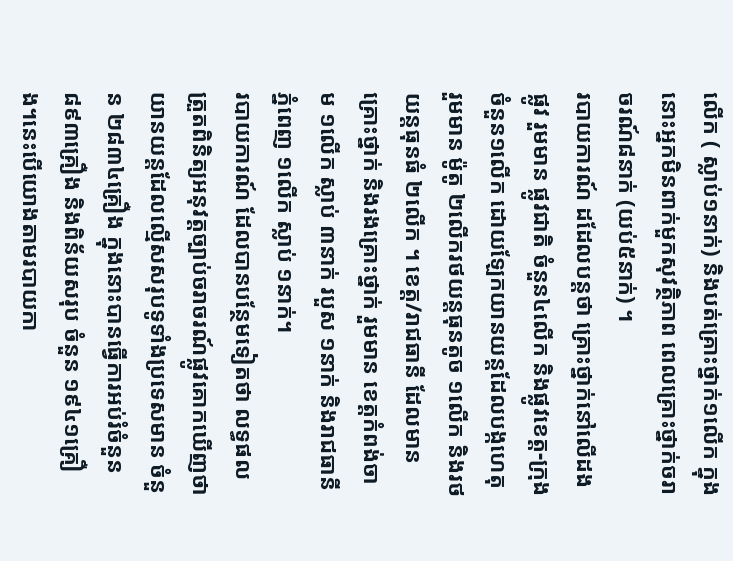លើក ( ស្លាប់១នាក់) និងបត់គ្រោះថ្នាក់១លើក ក្នុងនោះអ្នកមិនពាក់មួកសុវត្ថិភាព ពេលគ្រោះថ្នាក់ចរាចរណ៍៨នាក់ (យប់៥នាក់) ។
របាយការណ៍ ដដែលបន្តថា គ្រោះថ្នាក់នៅលើដងផ្លូវ រួមមាន ផ្លូវជាតិ ចំនួន៤លើក និងផ្លូវខេត្ត-ក្រុង ចំនួន១លើក ដោយឡែកយានយន្តដែលបង្កហេតុ រួមមាន ម៉ូតូ ២លើករថយន្តធុនតូច ១លើក និងរថយន្តធុនធំ ២លើក ។ ខេត្ត/រាជធានី ដែលមានគ្រោះថ្នាក់ និងរងគ្រោះថ្នាក់ រួមមាន ខេត្តកំពង់ចាម ១លើក ស្លាប់ ៣នាក់ របួស ១នាក់ និងរាជធានីភ្នំពេញ ១លើក ស្លាប់ ១នាក់។
របាយការណ៍ ដែលបានបន្ថែមទៀតថា លទ្ធផលត្រួតពិនិត្យអនុវត្តច្បាប់ចរាចរណ៍ផ្លូវគោកឃើញថា យានយន្តដែលល្មើសសរុបទូទាំងប្រទេសមាន ចំនួន ២៨៣៤គ្រឿង ក្នុងនោះបានធ្វើការអប់រំចំនួន ៨៩៣គ្រឿង និងពិន័យសរុប ចំនួន ១៩៤១គ្រឿង។នេះបើយោងតាមរបាយកា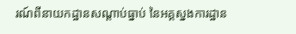រណ៍ពីនាយកដ្ឋានសណ្តាប់ធ្នាប់ នៃអគ្គស្នងការដ្ឋាន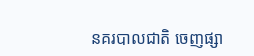នគរបាលជាតិ ចេញផ្សា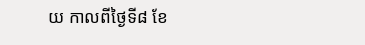យ កាលពីថ្ងៃទី៨ ខែ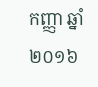កញ្ញា ឆ្នាំ២០១៦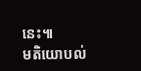នេះ៕
មតិយោបល់